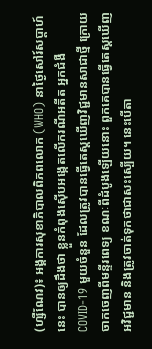(ហ្សឺណែវ)៖ អង្គការសុខាភិបាលពិភពលោក (WHO) នាថ្ងៃសៅរ៍សប្តាហ៍នេះ បានឲ្យដឹងថា ខ្លួនកំពុងស៊ើបអង្កេតលើករណីអតីត អ្នកជំងឺ COVID-19 មួយចំនួន ដែលត្រូវបានធ្វើតេស្តឃើញវិជ្ជមានសាជាថ្មី ក្រោយចាកចេញពីមន្ទីរពេទ្យ ខណៈពីដំបូងឡើយនោះ ពួកគេបានធ្វើតេស្តឃើញអវិជ្ជមាន និងត្រូវចាត់ទុកថាជាសះស្បើយ។ នេះបើតា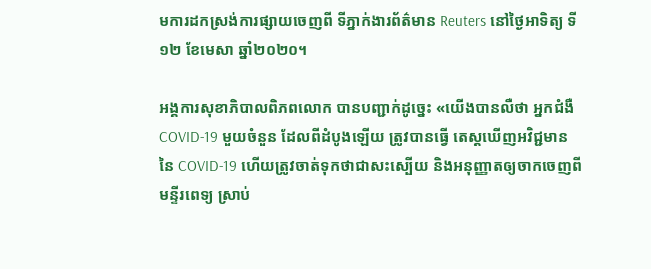មការដកស្រង់ការផ្សាយចេញពី ទីភ្នាក់ងារព័ត៌មាន Reuters នៅថ្ងៃអាទិត្យ ទី១២ ខែមេសា ឆ្នាំ២០២០។

អង្គការសុខាភិបាលពិភពលោក បានបញ្ជាក់ដូច្នេះ «យើងបានលឺថា អ្នកជំងឺ COVID-19 មួយចំនួន ដែលពីដំបូងឡើយ ត្រូវបានធ្វើ តេស្តឃើញអវិជ្ជមាននៃ COVID-19 ហើយត្រូវចាត់ទុកថាជាសះស្បើយ និងអនុញ្ញាតឲ្យចាកចេញពីមន្ទីរពេទ្យ ស្រាប់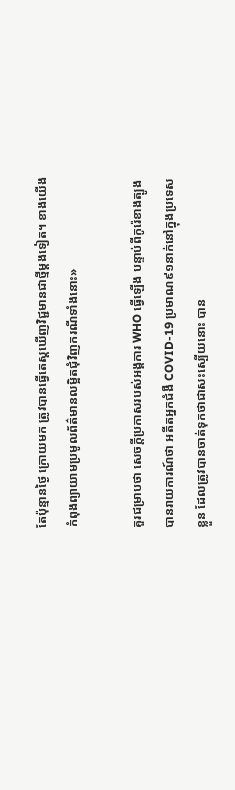តែប៉ុន្មានថ្ងៃ ក្រោយមក ត្រូវបានធ្វើតេស្តឃើញវិជ្ជមានជាថ្មីម្តងទៀត។ ខាងយើងកំពុងព្យាយាមប្រមូលព័ត៌មានលម្អិតជុំវិញករណីទាំងនោះ»

គួរជម្រាបថា សេចក្តីប្រកាសរបស់អង្គការ WHO ធ្វើឡើង បន្ទាប់ពីកូរ៉េខាងត្បូងបានរាយការណ៍ថា អតីតអ្នកជំងឺ COVID-19 ប្រមាណ៩១នាក់នៅក្នុងប្រទេសខ្លួន ដែលត្រូវបានចាត់ទុកថាជាសះស្បើយនោះ បាន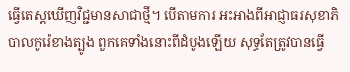ធ្វើតេស្តឃើញវិជ្ជមានសាជាថ្មី។ បើតាមការ អះអាងពីអាជ្ញាធរសុខាភិបាលកូរ៉េខាងត្បូង ពួកគេទាំងនោះពីដំបូងឡើយ សុទ្ធតែត្រូវបានធ្វើ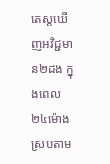តេស្តឃើញអវិជ្ជមាន២ដង ក្នុងពេល ២៤ម៉ោង ស្របតាម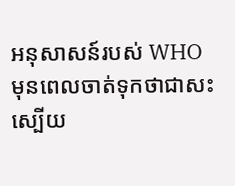អនុសាសន៍របស់ WHO មុនពេលចាត់ទុកថាជាសះស្បើយ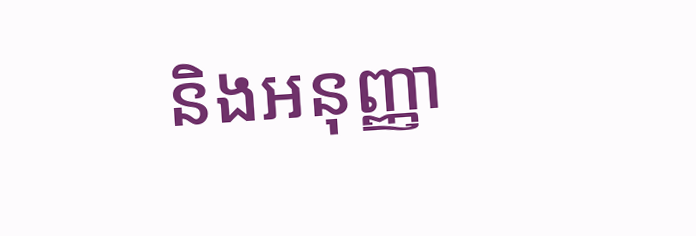និងអនុញ្ញា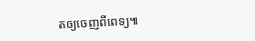តឲ្យចេញពីពេទ្យ៕